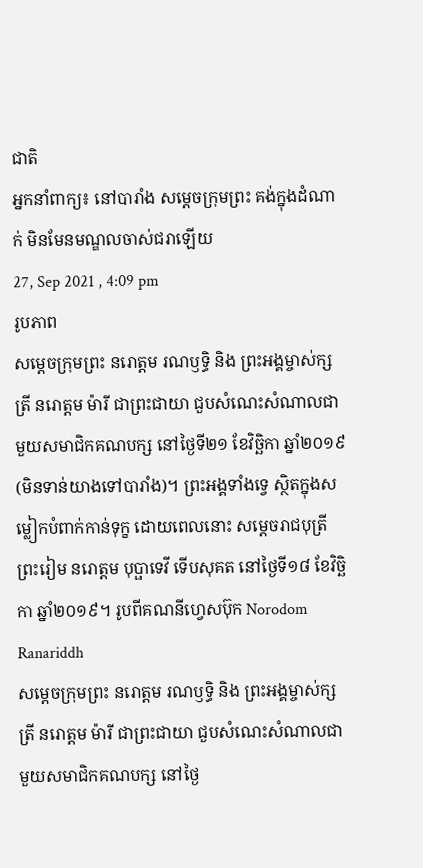ជាតិ
អ្នកនាំពាក្យ៖ នៅបារាំង សម្តេចក្រុមព្រះ គង់ក្នុងដំណាក់ មិនមែនមណ្ឌលចាស់ជរាឡើយ
27, Sep 2021 , 4:09 pm
រូបភាព
សម្តេចក្រុមព្រះ នរោត្តម រណឫទ្ធិ និង ព្រះអង្គម្ចាស់ក្សត្រី នរោត្តម ម៉ារី ជាព្រះជាយា ជួបសំណេះសំណាលជាមួយសមាជិកគណបក្ស នៅថ្ងៃទី២១ ខែវិច្ឆិកា ឆ្នាំ២០១៩ (មិនទាន់យាងទៅបារាំង)។ ព្រះអង្គទាំងទ្វេ ស្ថិតក្នុងសម្លៀកបំពាក់កាន់ទុក្ខ ដោយពេលនោះ សម្ដេចរាជបុត្រីព្រះរៀម នរោត្តម បុប្ផាទេវី ទើបសុគត នៅថ្ងៃទី១៨ ខែវិច្ឆិកា ឆ្នាំ២០១៩។ រូបពីគណនីហ្វេសប៊ុក Norodom Ranariddh
សម្តេចក្រុមព្រះ នរោត្តម រណឫទ្ធិ និង ព្រះអង្គម្ចាស់ក្សត្រី នរោត្តម ម៉ារី ជាព្រះជាយា ជួបសំណេះសំណាលជាមួយសមាជិកគណបក្ស នៅថ្ងៃ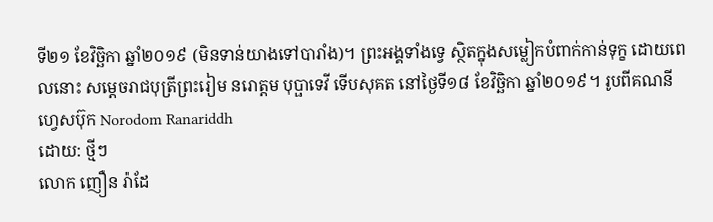ទី២១ ខែវិច្ឆិកា ឆ្នាំ២០១៩ (មិនទាន់យាងទៅបារាំង)។ ព្រះអង្គទាំងទ្វេ ស្ថិតក្នុងសម្លៀកបំពាក់កាន់ទុក្ខ ដោយពេលនោះ សម្ដេចរាជបុត្រីព្រះរៀម នរោត្តម បុប្ផាទេវី ទើបសុគត នៅថ្ងៃទី១៨ ខែវិច្ឆិកា ឆ្នាំ២០១៩។ រូបពីគណនីហ្វេសប៊ុក Norodom Ranariddh
ដោយ: ថ្មីៗ
លោក ញឿន រ៉ាដែ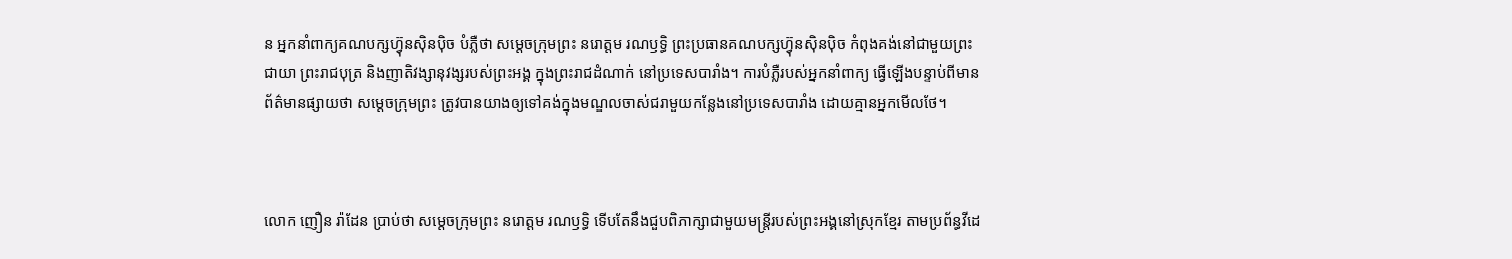ន អ្នកនាំពាក្យគណបក្សហ៊្វុនស៊ិនប៉ិច បំភ្លឺថា សម្តេចក្រុមព្រះ នរោត្តម រណឫទ្ធិ ព្រះប្រធានគណបក្សហ៊្វុនស៊ិនប៉ិច កំពុងគង់នៅជាមួយព្រះជាយា ព្រះរាជបុត្រ និងញាតិវង្សានុវង្សរបស់ព្រះអង្គ ក្នុងព្រះរាជដំណាក់ នៅប្រទេសបារាំង។ ការបំភ្លឺរបស់អ្នកនាំពាក្យ ធ្វើឡើងបន្ទាប់ពីមានព័ត៌មានផ្សាយថា សម្តេចក្រុមព្រះ ត្រូវបានយាងឲ្យទៅគង់ក្នុងមណ្ឌលចាស់ជរាមួយកន្លែងនៅប្រទេសបារាំង ដោយគ្មានអ្នកមើលថែ។



លោក ញឿន រ៉ាដែន ប្រាប់ថា សម្តេចក្រុមព្រះ នរោត្តម រណឫទ្ធិ ទើបតែនឹងជួបពិភាក្សាជាមួយមន្រ្តីរបស់ព្រះអង្គនៅស្រុកខ្មែរ តាមប្រព័ន្ធវីដេ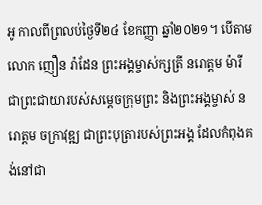អូ កាលពីព្រលប់ថ្ងៃទី២៤ ខែកញ្ញា ឆ្នាំ២០២១។ បើតាមលោក ញឿន រ៉ាដែន ព្រះអង្គម្ចាស់ក្សត្រី នរោត្តម ម៉ារី ជាព្រះជាយារបស់សម្តេចក្រុមព្រះ និងព្រះអង្គម្ចាស់ នរោត្តម ចក្រាវុឌ្ឍ ជាព្រះបុត្រារបស់ព្រះអង្គ ដែលកំពុងគង់នៅជា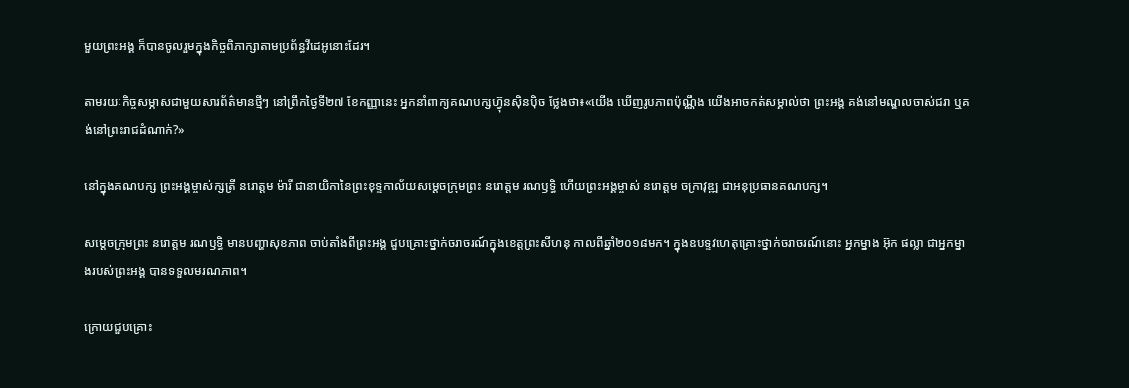មួយព្រះអង្គ ក៏បានចូលរួមក្នុងកិច្ចពិភាក្សាតាមប្រព័ន្ធវីដេអូនោះដែរ។

តាមរយៈកិច្ចសម្ភាសជាមួយសារព័ត៌មានថ្មីៗ នៅព្រឹកថ្ងៃទី២៧ ខែកញ្ញានេះ អ្នកនាំពាក្យគណបក្សហ៊្វុនស៊ិនប៉ិច ថ្លែងថា៖«យើង ឃើញរូបភាពប៉ុណ្ណឹង យើងអាចកត់សម្គាល់ថា ព្រះអង្គ គង់នៅមណ្ឌលចាស់ជរា ឬគង់នៅព្រះរាជដំណាក់?»

នៅក្នុងគណបក្ស ព្រះអង្គម្ចាស់ក្សត្រី នរោត្តម ម៉ារី ជានាយិកានៃព្រះខុទ្ទកាល័យសម្តេចក្រុមព្រះ នរោត្តម រណឫទ្ធិ ហើយព្រះអង្គម្ចាស់ នរោត្តម ចក្រាវុឌ្ឍ ជាអនុប្រធានគណបក្ស។

សម្តេចក្រុមព្រះ នរោត្តម រណឫទ្ធិ មានបញ្ហាសុខភាព ចាប់តាំងពីព្រះអង្គ ជួបគ្រោះថ្នាក់ចរាចរណ៍ក្នុងខេត្តព្រះសីហនុ កាលពីឆ្នាំ២០១៨មក។ ក្នុងឧបទ្ទវហេតុគ្រោះថ្នាក់ចរាចរណ៍នោះ អ្នកម្នាង អ៊ុក ផល្លា ជាអ្នកម្នាងរបស់ព្រះអង្គ បានទទួលមរណភាព។

ក្រោយជួបគ្រោះ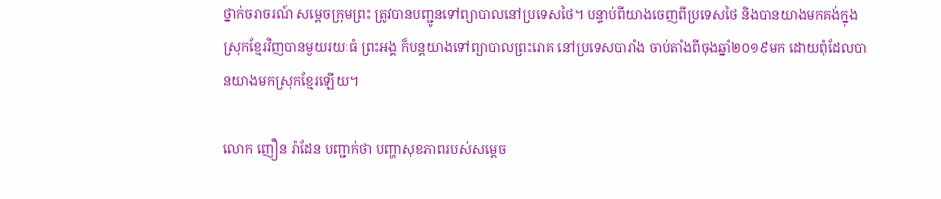ថ្នាក់ចរាចរណ៍ សម្តេចក្រុមព្រះ ត្រូវបានបញ្ជូនទៅព្យាបាលនៅប្រទេសថៃ។ បន្ទាប់ពីយាងចេញពីប្រទេសថៃ និងបានយាងមកគង់ក្នុងស្រុកខ្មែរវិញបានមួយរយៈធំ ព្រះអង្គ ក៏បន្តយាងទៅព្យាបាលព្រះរោគ នៅប្រទេសបារាំង ចាប់តាំងពីចុងឆ្នាំ២០១៩មក ដោយពុំដែលបានយាងមកស្រុកខ្មែរឡើយ។

លោក ញឿន រ៉ាដែន បញ្ជាក់ថា បញ្ហាសុខភាពរបស់សម្តេច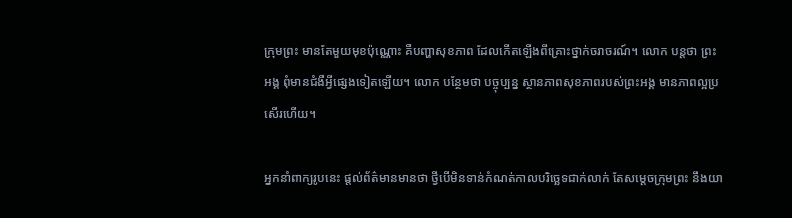ក្រុមព្រះ មានតែមួយមុខប៉ុណ្ណោះ គឺបញ្ហាសុខភាព ដែលកើតឡើងពីគ្រោះថ្នាក់ចរាចរណ៍។ លោក បន្តថា ព្រះអង្គ ពុំមានជំងឺអ្វីផ្សេងទៀតឡើយ។ លោក បន្ថែមថា បច្ចុប្បន្ន ស្ថានភាពសុខភាពរបស់ព្រះអង្គ មានភាពល្អប្រសើរហើយ។

អ្នកនាំពាក្យរូបនេះ ផ្តល់ព័ត៌មានមានថា ថ្វីបើមិនទាន់កំណត់កាលបរិច្ឆេទជាក់លាក់ តែសម្តេចក្រុមព្រះ នឹងយា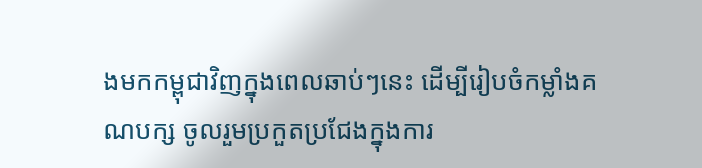ងមកកម្ពុជាវិញក្នុងពេលឆាប់ៗនេះ ដើម្បីរៀបចំកម្លាំងគណបក្ស ចូលរួមប្រកួតប្រជែងក្នុងការ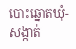បោះឆ្នោតឃុំ-សង្កាត់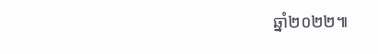ឆ្នាំ២០២២៕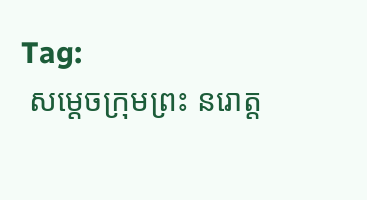Tag:
 សម្តេចក្រុមព្រះ នរោត្ត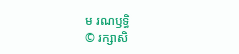ម រណឫទ្ធិ
© រក្សាសិ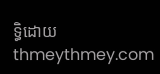ទ្ធិដោយ thmeythmey.com